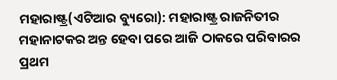ମହାରାଷ୍ଟ୍ର(ଏଟିଆର ବ୍ୟୁରୋ): ମହାରାଷ୍ଟ୍ର ରାଜନିତୀର ମହାନାଟକର ଅନ୍ତ ହେବା ପରେ ଆଜି ଠାକରେ ପରିବାରର ପ୍ରଥମ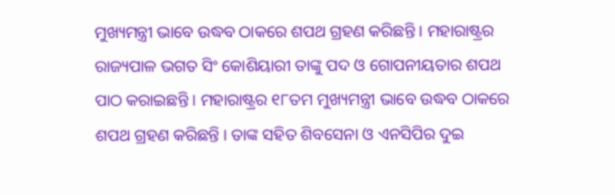ମୁଖ୍ୟମନ୍ତ୍ରୀ ଭାବେ ଉଦ୍ଧବ ଠାକରେ ଶପଥ ଗ୍ରହଣ କରିଛନ୍ତି । ମହାରାଷ୍ଟ୍ରର ରାଜ୍ୟପାଳ ଭଗତ ସିଂ କୋଶିୟାରୀ ତାଙ୍କୁ ପଦ ଓ ଗୋପନୀୟତାର ଶପଥ ପାଠ କରାଇଛନ୍ତି । ମହାରାଷ୍ଟ୍ରର ୧୮ତମ ମୁଖ୍ୟମନ୍ତ୍ରୀ ଭାବେ ଉଦ୍ଧବ ଠାକରେ ଶପଥ ଗ୍ରହଣ କରିଛନ୍ତି । ତାଙ୍କ ସହିତ ଶିବସେନା ଓ ଏନସିପିର ଦୁଇ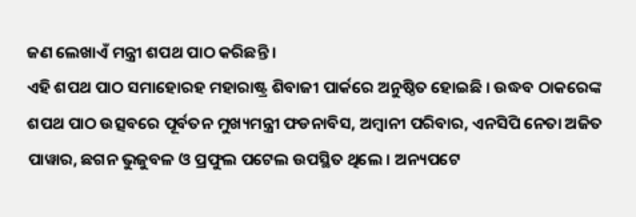ଜଣ ଲେଖାଏଁ ମନ୍ତ୍ରୀ ଶପଥ ପାଠ କରିଛନ୍ତି ।
ଏହି ଶପଥ ପାଠ ସମାହୋରହ ମହାରାଷ୍ଟ୍ର ଶିବାଜୀ ପାର୍କରେ ଅନୁଷ୍ଠିତ ହୋଇଛି । ଉଦ୍ଧବ ଠାକରେଙ୍କ ଶପଥ ପାଠ ଉତ୍ସବରେ ପୂର୍ବତନ ମୁଖ୍ୟମନ୍ତ୍ରୀ ଫଡନାବିସ, ଅମ୍ବାନୀ ପରିବାର, ଏନସିପି ନେତା ଅଜିତ ପାୱାର, ଛଗନ ଭୁଜୁବଳ ଓ ପ୍ରଫୁଲ ପଟେଲ ଉପସ୍ଥିତ ଥିଲେ । ଅନ୍ୟପଟେ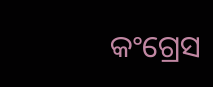କଂଗ୍ରେସ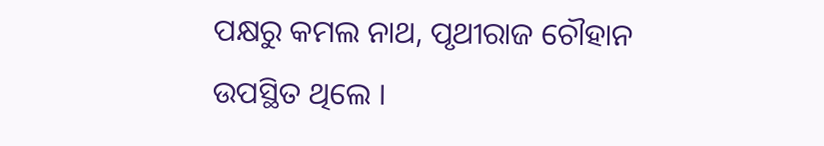ପକ୍ଷରୁ କମଲ ନାଥ, ପୃଥୀରାଜ ଚୌହାନ ଉପସ୍ଥିତ ଥିଲେ ।